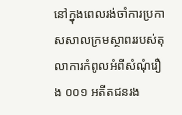នៅក្នុងពេលរង់ចាំការប្រកាសសាលក្រមស្ថាពររបស់តុលាការកំពូលអំពីសំណុំរឿង ០០១ អតីតជនរង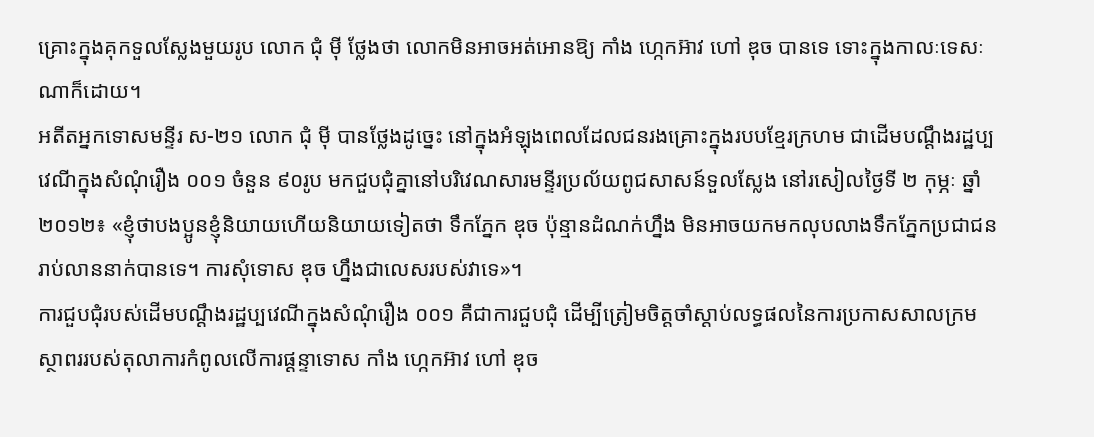គ្រោះក្នុងគុកទួលស្លែងមួយរូប លោក ជុំ ម៉ី ថ្លែងថា លោកមិនអាចអត់អោនឱ្យ កាំង ហ្កេកអ៊ាវ ហៅ ឌុច បានទេ ទោះក្នុងកាលៈទេសៈណាក៏ដោយ។
អតីតអ្នកទោសមន្ទីរ ស-២១ លោក ជុំ ម៉ី បានថ្លែងដូច្នេះ នៅក្នុងអំឡុងពេលដែលជនរងគ្រោះក្នុងរបបខ្មែរក្រហម ជាដើមបណ្ដឹងរដ្ឋប្បវេណីក្នុងសំណុំរឿង ០០១ ចំនួន ៩០រូប មកជួបជុំគ្នានៅបរិវេណសារមន្ទីរប្រល័យពូជសាសន៍ទួលស្លែង នៅរសៀលថ្ងៃទី ២ កុម្ភៈ ឆ្នាំ ២០១២៖ «ខ្ញុំថាបងប្អូនខ្ញុំនិយាយហើយនិយាយទៀតថា ទឹកភ្នែក ឌុច ប៉ុន្មានដំណក់ហ្នឹង មិនអាចយកមកលុបលាងទឹកភ្នែកប្រជាជនរាប់លាននាក់បានទេ។ ការសុំទោស ឌុច ហ្នឹងជាលេសរបស់វាទេ»។
ការជួបជុំរបស់ដើមបណ្ដឹងរដ្ឋប្បវេណីក្នុងសំណុំរឿង ០០១ គឺជាការជួបជុំ ដើម្បីត្រៀមចិត្តចាំស្ដាប់លទ្ធផលនៃការប្រកាសសាលក្រមស្ថាពររបស់តុលាការកំពូលលើការផ្ដន្ទាទោស កាំង ហ្កេកអ៊ាវ ហៅ ឌុច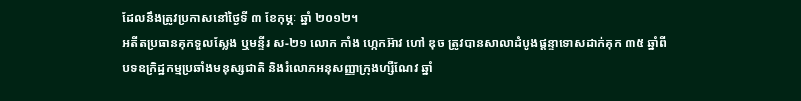ដែលនឹងត្រូវប្រកាសនៅថ្ងៃទី ៣ ខែកុម្ភៈ ឆ្នាំ ២០១២។
អតីតប្រធានគុកទួលស្លែង ឬមន្ទីរ ស-២១ លោក កាំង ហ្កេកអ៊ាវ ហៅ ឌុច ត្រូវបានសាលាដំបូងផ្ដន្ទាទោសដាក់គុក ៣៥ ឆ្នាំពីបទឧក្រិដ្ឋកម្មប្រឆាំងមនុស្សជាតិ និងរំលោភអនុសញ្ញាក្រុងហ្សឺណែវ ឆ្នាំ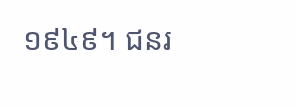១៩៤៩។ ជនរ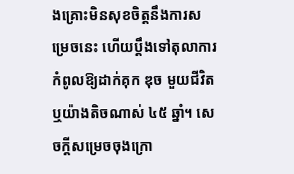ងគ្រោះមិនសុខចិត្តនឹងការសម្រេចនេះ ហើយប្ដឹងទៅតុលាការកំពូលឱ្យដាក់គុក ឌុច មួយជីវិត ឬយ៉ាងតិចណាស់ ៤៥ ឆ្នាំ។ សេចក្ដីសម្រេចចុងក្រោ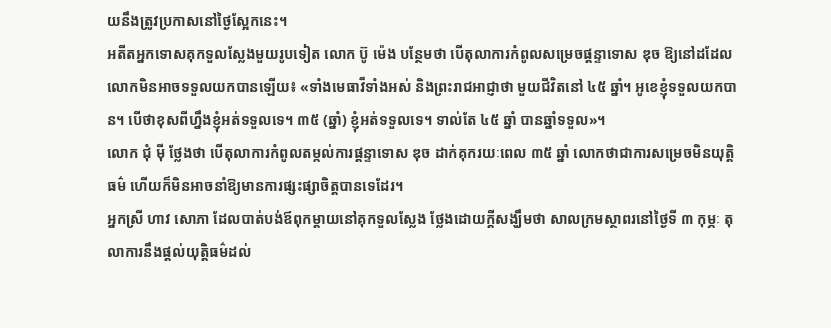យនឹងត្រូវប្រកាសនៅថ្ងៃស្អែកនេះ។
អតីតអ្នកទោសគុកទួលស្លែងមួយរូបទៀត លោក ប៊ូ ម៉េង បន្ថែមថា បើតុលាការកំពូលសម្រេចផ្ដន្ទាទោស ឌុច ឱ្យនៅដដែល លោកមិនអាចទទួលយកបានឡើយ៖ «ទាំងមេធាវីទាំងអស់ និងព្រះរាជអាជ្ញាថា មួយជីវិតនៅ ៤៥ ឆ្នាំ។ អូខេខ្ញុំទទួលយកបាន។ បើថាខុសពីហ្នឹងខ្ញុំអត់ទទួលទេ។ ៣៥ (ឆ្នាំ) ខ្ញុំអត់ទទួលទេ។ ទាល់តែ ៤៥ ឆ្នាំ បានឆ្នាំទទួល»។
លោក ជុំ ម៉ី ថ្លែងថា បើតុលាការកំពូលតម្កល់ការផ្ដន្ទាទោស ឌុច ដាក់គុករយៈពេល ៣៥ ឆ្នាំ លោកថាជាការសម្រេចមិនយុត្តិធម៌ ហើយក៏មិនអាចនាំឱ្យមានការផ្សះផ្សាចិត្តបានទេដែរ។
អ្នកស្រី ហាវ សោភា ដែលបាត់បង់ឪពុកម្ដាយនៅគុកទួលស្លែង ថ្លែងដោយក្ដីសង្ឃឹមថា សាលក្រមស្ថាពរនៅថ្ងៃទី ៣ កុម្ភៈ តុលាការនឹងផ្ដល់យុត្តិធម៌ដល់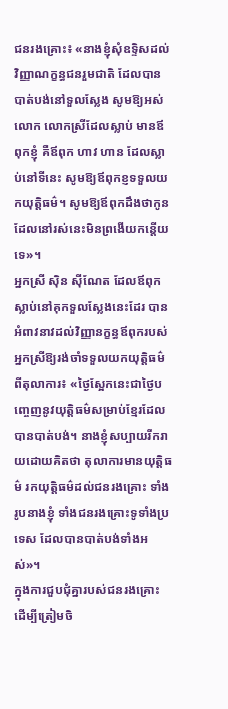ជនរងគ្រោះ៖ «នាងខ្ញុំសុំឧទ្ទិសដល់វិញ្ញាណក្ខន្ធជនរួមជាតិ ដែលបានបាត់បង់នៅទួលស្លែង សូមឱ្យអស់លោក លោកស្រីដែលស្លាប់ មានឪពុកខ្ញុំ គឺឪពុក ហាវ ហាន ដែលស្លាប់នៅទីនេះ សូមឱ្យឪពុកខ្ញទទួលយកយុត្តិធម៌។ សូមឱ្យឪពុកដឹងថាកូន ដែលនៅរស់នេះមិនព្រងើយកន្តើយទេ»។
អ្នកស្រី ស៊ិន ស៊ីណែត ដែលឪពុកស្លាប់នៅគុកទួលស្លែងនេះដែរ បានអំពាវនាវដល់វិញ្ញានក្ខន្ធឪពុករបស់អ្នកស្រីឱ្យរង់ចាំទទួលយកយុត្តិធម៌ពីតុលាការ៖ «ថ្ងៃស្អែកនេះជាថ្ងៃបញ្ចេញនូវយុត្តិធម៌សម្រាប់ខ្មែរដែលបានបាត់បង់។ នាងខ្ញុំសប្បាយរីករាយដោយគិតថា តុលាការមានយុត្តិធម៌ រកយុត្តិធម៌ដល់ជនរងគ្រោះ ទាំងរូបនាងខ្ញុំ ទាំងជនរងគ្រោះទូទាំងប្រទេស ដែលបានបាត់បង់ទាំងអស់»។
ក្នុងការជួបជុំគ្នារបស់ជនរងគ្រោះ ដើម្បីត្រៀមចិ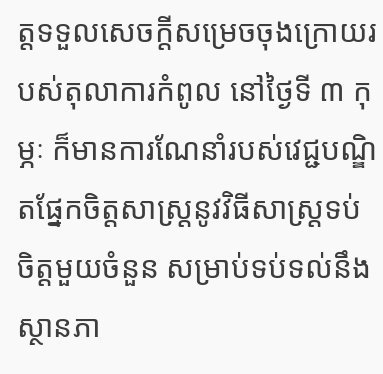ត្តទទួលសេចក្ដីសម្រេចចុងក្រោយរបស់តុលាការកំពូល នៅថ្ងៃទី ៣ កុម្ភៈ ក៏មានការណែនាំរបស់វេជ្ជបណ្ឌិតផ្នែកចិត្តសាស្ត្រនូវវិធីសាស្ត្រទប់ចិត្តមួយចំនួន សម្រាប់ទប់ទល់នឹងស្ថានភា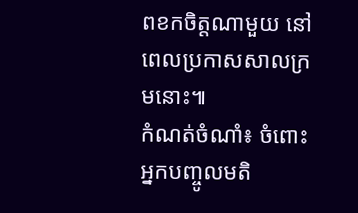ពខកចិត្តណាមួយ នៅពេលប្រកាសសាលក្រមនោះ៕
កំណត់ចំណាំ៖ ចំពោះអ្នកបញ្ចូលមតិ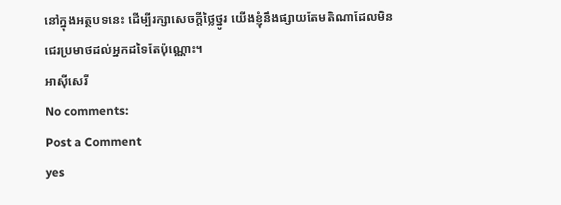នៅក្នុងអត្ថបទនេះ ដើម្បីរក្សាសេចក្ដីថ្លៃថ្នូរ យើងខ្ញុំនឹងផ្សាយតែមតិណាដែលមិនជេរប្រមាថដល់អ្នកដទៃតែប៉ុណ្ណោះ។
អាស៊ីសេរី
No comments:
Post a Comment
yes